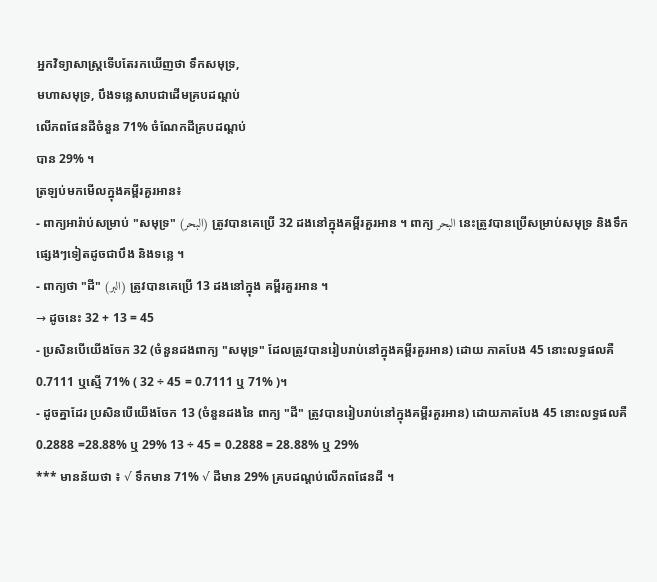អ្នកវិទ្យាសាស្រ្តទើបតែរកឃើញថា ទឹកសមុទ្រ,
មហាសមុទ្រ, បឹងទន្លេសាបជាដើមគ្របដណ្តប់
លើភពផែនដីចំនួន 71% ចំណែកដីគ្របដណ្តប់
បាន 29% ។
ត្រឡប់មកមើលក្នុងគម្ពីរគួរអាន៖
- ពាក្យអារ៉ាប់សម្រាប់ "សមុទ្រ" (البحر) ត្រូវបានគេប្រើ 32 ដងនៅក្នុងគម្ពីរគួរអាន ។ ពាក្យ البحر នេះត្រូវបានប្រើសម្រាប់សមុទ្រ និងទឹក ផ្សេងៗទៀតដូចជាបឹង និងទន្លេ ។
- ពាក្យថា "ដី" (البر) ត្រូវបានគេប្រើ 13 ដងនៅក្នុង គម្ពីរគួរអាន ។
→ ដូចនេះ 32 + 13 = 45
- ប្រសិនបើយើងចែក 32 (ចំនួនដងពាក្យ "សមុទ្រ" ដែលត្រូវបានរៀបរាប់នៅក្នុងគម្ពីរគួរអាន) ដោយ ភាគបែង 45 នោះលទ្ធផលគឺ 0.7111 ឬស្មើ 71% ( 32 ÷ 45 = 0.7111 ឬ 71% )។
- ដូចគ្នាដែរ ប្រសិនបើយើងចែក 13 (ចំនួនដងនៃ ពាក្យ "ដី" ត្រូវបានរៀបរាប់នៅក្នុងគម្ពីរគួរអាន) ដោយភាគបែង 45 នោះលទ្ធផលគឺ 0.2888 =28.88% ឬ 29% 13 ÷ 45 = 0.2888 = 28.88% ឬ 29%
*** មានន័យថា ៖ √ ទឹកមាន 71% √ ដីមាន 29% គ្របដណ្តប់លើភពផែនដី ។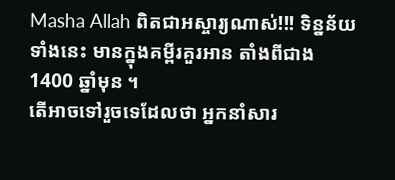Masha Allah ពិតជាអស្ចារ្យណាស់!!! ទិន្នន័យទាំងនេះ មានក្នុងគម្ពីរគួរអាន តាំងពីជាង 1400 ឆ្នាំមុន ។
តើអាចទៅរួចទេដែលថា អ្នកនាំសារ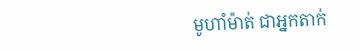មូហាំម៉ាត់ ជាអ្នកតាក់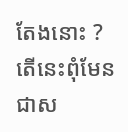តែងនោះ ? តើនេះពុំមែនជាស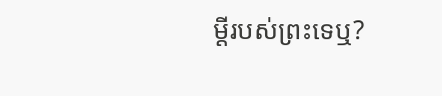ម្តីរបស់ព្រះទេឬ?